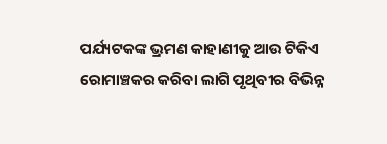ପର୍ଯ୍ୟଟକଙ୍କ ଭ୍ରମଣ କାହାଣୀକୁ ଆଉ ଟିକିଏ ରୋମାଞ୍ଚକର କରିବା ଲାଗି ପୃଥିବୀର ବିଭିନ୍ନ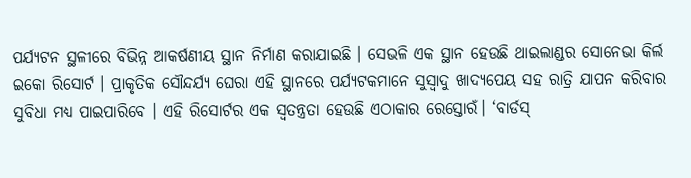ପର୍ଯ୍ୟଟନ ସ୍ଥଳୀରେ ବିଭିନ୍ନ ଆକର୍ଷଣୀୟ ସ୍ଥାନ ନିର୍ମାଣ କରାଯାଇଛି । ସେଭଳି ଏକ ସ୍ଥାନ ହେଉଛି ଥାଇଲାଣ୍ଡର ସୋନେଭା କିର୍ଲ ଇକୋ ରିସୋର୍ଟ । ପ୍ରାକୃତିକ ସୌନ୍ଦର୍ଯ୍ୟ ଘେରା ଏହି ସ୍ଥାନରେ ପର୍ଯ୍ୟଟକମାନେ ସୁସ୍ବାଦୁ ଖାଦ୍ୟପେୟ ସହ ରାତ୍ରି ଯାପନ କରିବାର ସୁବିଧା ମଧ୍ୟ ପାଇପାରିବେ । ଏହି ରିସୋର୍ଟର ଏକ ସ୍ବତନ୍ତ୍ରତା ହେଉଛି ଏଠାକାର ରେସ୍ତୋରଁ। ‘ବାର୍ଡସ୍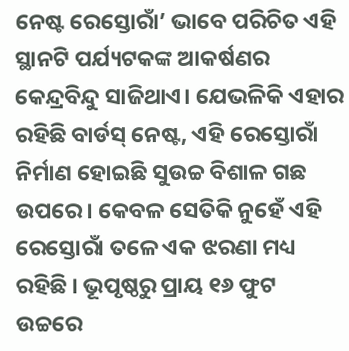ନେଷ୍ଟ ରେସ୍ତୋରାଁ’ ଭାବେ ପରିଚିତ ଏହି ସ୍ଥାନଟି ପର୍ଯ୍ୟଟକଙ୍କ ଆକର୍ଷଣର କେନ୍ଦ୍ରବିନ୍ଦୁ ସାଜିଥାଏ। ଯେଭଳିକି ଏହାର ରହିଛି ବାର୍ଡସ୍ ନେଷ୍ଟ, ଏହି ରେସ୍ତୋରାଁ ନିର୍ମାଣ ହୋଇଛି ସୁଉଚ୍ଚ ବିଶାଳ ଗଛ ଉପରେ । କେବଳ ସେତିକି ନୁହେଁ ଏହି ରେସ୍ତୋରାଁ ତଳେ ଏକ ଝରଣା ମଧ୍ୟ ରହିଛି । ଭୂପୃଷ୍ଠରୁ ପ୍ରାୟ ୧୬ ଫୁଟ ଉଚ୍ଚରେ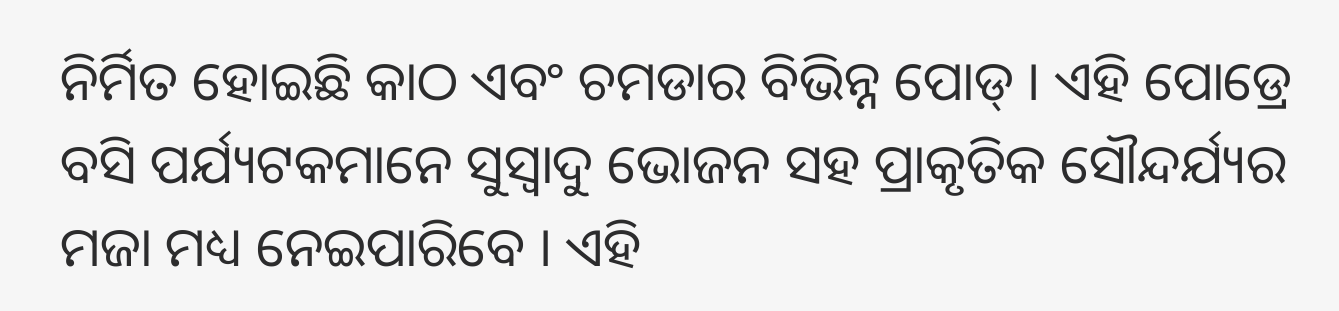ନିର୍ମିତ ହୋଇଛି କାଠ ଏବଂ ଚମଡାର ବିଭିନ୍ନ ପୋଡ୍ । ଏହି ପୋଡ୍ରେ ବସି ପର୍ଯ୍ୟଟକମାନେ ସୁସ୍ବାଦୁ ଭୋଜନ ସହ ପ୍ରାକୃତିକ ସୌନ୍ଦର୍ଯ୍ୟର ମଜା ମଧ୍ୟ ନେଇପାରିବେ । ଏହି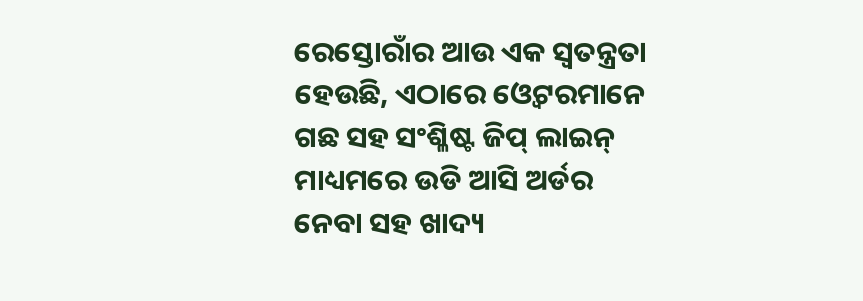ରେସ୍ତୋରାଁର ଆଉ ଏକ ସ୍ବତନ୍ତ୍ରତା ହେଉଛି, ଏଠାରେ ଓ୍ବେଟରମାନେ ଗଛ ସହ ସଂଶ୍ଳିଷ୍ଟ ଜିପ୍ ଲାଇନ୍ ମାଧ୍ୟମରେ ଉଡି ଆସି ଅର୍ଡର ନେବା ସହ ଖାଦ୍ୟ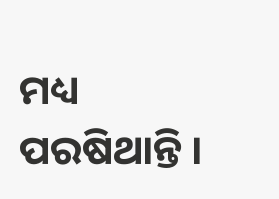ମଧ୍ୟ ପରଷିଥାନ୍ତି ।